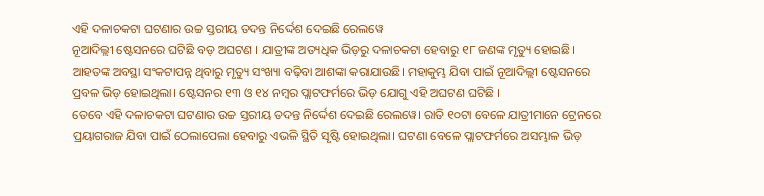ଏହି ଦଳାଚକଟା ଘଟଣାର ଉଚ୍ଚ ସ୍ତରୀୟ ତଦନ୍ତ ନିର୍ଦ୍ଦେଶ ଦେଇଛି ରେଲୱେ
ନୂଆଦିଲ୍ଲୀ ଷ୍ଟେସନରେ ଘଟିଛି ବଡ଼ ଅଘଟଣ । ଯାତ୍ରୀଙ୍କ ଅତ୍ୟଧିକ ଭିଡ଼ରୁ ଦଳାଚକଟା ହେବାରୁ ୧୮ ଜଣଙ୍କ ମୃତ୍ୟୁ ହୋଇଛି। ଆହତଙ୍କ ଅବସ୍ଥା ସଂକଟାପନ୍ନ ଥିବାରୁ ମୃତ୍ୟୁ ସଂଖ୍ୟା ବଢ଼ିବା ଆଶଙ୍କା କରାଯାଉଛି। ମହାକୁମ୍ଭ ଯିବା ପାଇଁ ନୂଆଦିଲ୍ଲୀ ଷ୍ଟେସନରେ ପ୍ରବଳ ଭିଡ଼ ହୋଇଥିଲା। ଷ୍ଟେସନର ୧୩ ଓ ୧୪ ନମ୍ବର ପ୍ଲାଟଫର୍ମରେ ଭିଡ଼ ଯୋଗୁ ଏହି ଅଘଟଣ ଘଟିଛି ।
ତେବେ ଏହି ଦଳାଚକଟା ଘଟଣାର ଉଚ୍ଚ ସ୍ତରୀୟ ତଦନ୍ତ ନିର୍ଦ୍ଦେଶ ଦେଇଛି ରେଲୱେ। ରାତି ୧୦ଟା ବେଳେ ଯାତ୍ରୀମାନେ ଟ୍ରେନରେ ପ୍ରୟାଗରାଜ ଯିବା ପାଇଁ ଠେଲାପେଲା ହେବାରୁ ଏଭଳି ସ୍ଥିତି ସୃଷ୍ଟି ହୋଇଥିଲା। ଘଟଣା ବେଳେ ପ୍ଲାଟଫର୍ମରେ ଅସମ୍ଭାଳ ଭିଡ଼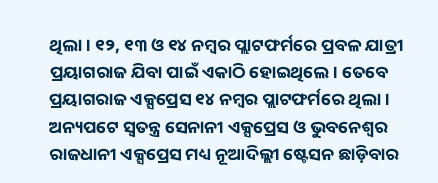ଥିଲା। ୧୨, ୧୩ ଓ ୧୪ ନମ୍ବର ପ୍ଲାଟଫର୍ମରେ ପ୍ରବଳ ଯାତ୍ରୀ ପ୍ରୟାଗରାଜ ଯିବା ପାଇଁ ଏକାଠି ହୋଇଥିଲେ। ତେବେ ପ୍ରୟାଗରାଜ ଏକ୍ସପ୍ରେସ ୧୪ ନମ୍ବର ପ୍ଲାଟଫର୍ମରେ ଥିଲା । ଅନ୍ୟପଟେ ସ୍ୱତନ୍ତ୍ର ସେନାନୀ ଏକ୍ସପ୍ରେସ ଓ ଭୁବନେଶ୍ୱର ରାଜଧାନୀ ଏକ୍ସପ୍ରେସ ମଧ୍ୟ ନୂଆଦିଲ୍ଲୀ ଷ୍ଟେସନ ଛାଡ଼ିବାର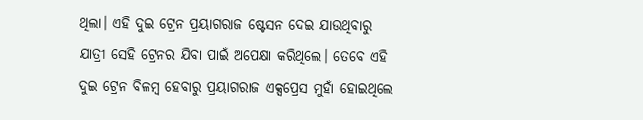ଥିଲା। ଏହି ଦୁଇ ଟ୍ରେନ ପ୍ରୟାଗରାଜ ଷ୍ଟେସନ ଦେଇ ଯାଉଥିବାରୁ ଯାତ୍ରୀ ସେହି ଟ୍ରେନର ଯିବା ପାଇଁ ଅପେକ୍ଷା କରିଥିଲେ। ତେବେ ଏହି ଦୁଇ ଟ୍ରେନ ବିଳମ୍ବ ହେବାରୁ ପ୍ରୟାଗରାଜ ଏକ୍ସପ୍ରେସ ମୁହାଁ ହୋଇଥିଲେ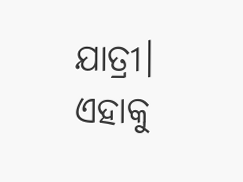ଯାତ୍ରୀ। ଏହାକୁ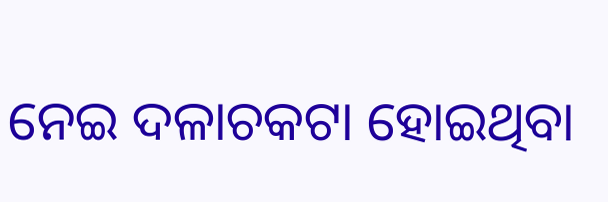ନେଇ ଦଳାଚକଟା ହୋଇଥିବା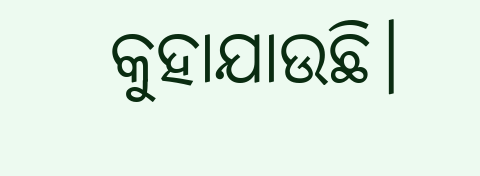କୁହାଯାଉଛି।